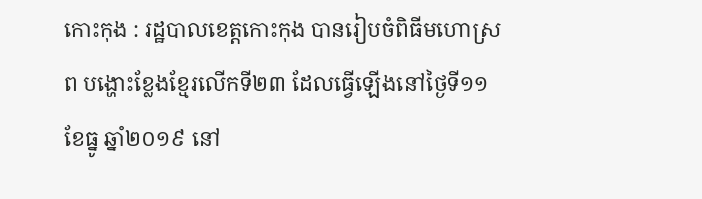កោះកុង : រដ្ឋបាលខេត្តកោះកុង បានរៀបចំពិធីមហោស្រព បង្ហោះខ្លែងខ្មែរលើកទី២៣ ដែលធ្វើឡើងនៅថ្ងៃទី១១ ខែធ្នូ ឆ្នាំ២០១៩ នៅ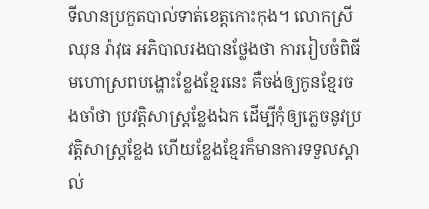ទីលានប្រកួតបាល់ទាត់ខេត្តកោះកុង។ លោកស្រី ឈុន រ៉ាវុធ អភិបាលរងបានថ្លែងថា ការរៀបចំពិធីមហោស្រពបង្ហោះខ្លែងខ្មែរនេះ គឺចង់ឲ្យកូនខ្មែរចងចាំថា ប្រវត្តិសាស្រ្តខ្លែងឯក ដើម្បីកុំឲ្យភ្លេចនូវប្រវត្តិសាស្រ្តខ្លែង ហើយខ្លែងខ្មែរក៏មានការទទួលស្គាល់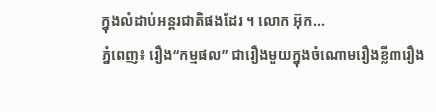ក្នុងលំដាប់អន្តរជាតិផងដែរ ។ លោក អ៊ុក...
ភ្នំពេញ៖ រឿង“កម្មផល” ជារឿងមួយក្នុងចំណោមរឿងខ្លី៣រឿង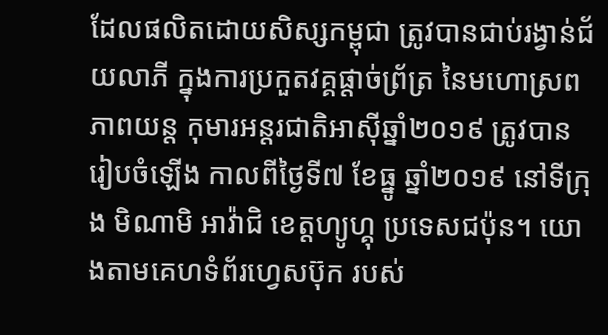ដែលផលិតដោយសិស្សកម្ពុជា ត្រូវបានជាប់រង្វាន់ជ័យលាភី ក្នុងការប្រកួតវគ្គផ្តាច់ព្រ័ត្រ នៃមហោស្រពភាពយន្ត កុមារអន្តរជាតិអាស៊ីឆ្នាំ២០១៩ ត្រូវបានរៀបចំឡើង កាលពីថ្ងៃទី៧ ខែធ្នូ ឆ្នាំ២០១៩ នៅទីក្រុង មិណាមិ អាវ៉ាជិ ខេត្តហ្យូហ្គុ ប្រទេសជប៉ុន។ យោងតាមគេហទំព័រហ្វេសប៊ុក របស់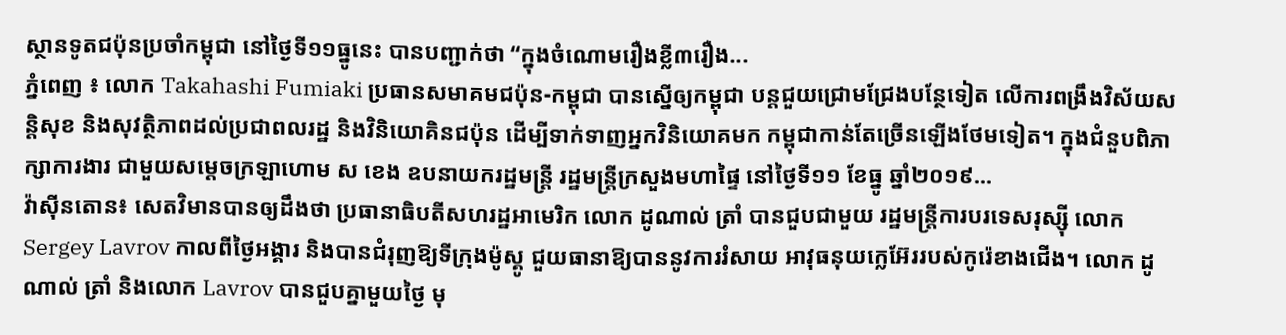ស្ថានទូតជប៉ុនប្រចាំកម្ពុជា នៅថ្ងៃទី១១ធ្នូនេះ បានបញ្ជាក់ថា “ក្នុងចំណោមរឿងខ្លី៣រឿង...
ភ្នំពេញ ៖ លោក Takahashi Fumiaki ប្រធានសមាគមជប៉ុន-កម្ពុជា បានស្នើឲ្យកម្ពុជា បន្តជួយជ្រោមជ្រែងបន្ថែទៀត លើការពង្រឹងវិស័យសន្តិសុខ និងសុវត្ថិភាពដល់ប្រជាពលរដ្ឋ និងវិនិយោគិនជប៉ុន ដើម្បីទាក់ទាញអ្នកវិនិយោគមក កម្ពុជាកាន់តែច្រើនឡើងថែមទៀត។ ក្នុងជំនួបពិភាក្សាការងារ ជាមួយសម្ដេចក្រឡាហោម ស ខេង ឧបនាយករដ្ឋមន្ដ្រី រដ្ឋមន្ដ្រីក្រសួងមហាផ្ទៃ នៅថ្ងៃទី១១ ខែធ្នូ ឆ្នាំ២០១៩...
វ៉ាស៊ីនតោន៖ សេតវិមានបានឲ្យដឹងថា ប្រធានាធិបតីសហរដ្ឋអាមេរិក លោក ដូណាល់ ត្រាំ បានជួបជាមួយ រដ្ឋមន្ត្រីការបរទេសរុស្ស៊ី លោក Sergey Lavrov កាលពីថ្ងៃអង្គារ និងបានជំរុញឱ្យទីក្រុងម៉ូស្គូ ជួយធានាឱ្យបាននូវការរំសាយ អាវុធនុយក្លេអ៊ែររបស់កូរ៉េខាងជើង។ លោក ដូណាល់ ត្រាំ និងលោក Lavrov បានជួបគ្នាមួយថ្ងៃ មុ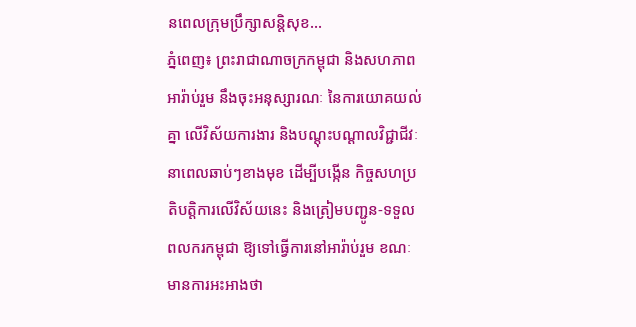នពេលក្រុមប្រឹក្សាសន្តិសុខ...
ភ្នំពេញ៖ ព្រះរាជាណាចក្រកម្ពុជា និងសហភាពអារ៉ាប់រួម នឹងចុះអនុស្សារណៈ នៃការយោគយល់គ្នា លើវិស័យការងារ និងបណ្ដុះបណ្ដាលវិជ្ជាជីវៈ នាពេលឆាប់ៗខាងមុខ ដើម្បីបង្កើន កិច្ចសហប្រតិបត្តិការលើវិស័យនេះ និងត្រៀមបញ្ជូន-ទទួលពលករកម្ពុជា ឱ្យទៅធ្វើការនៅអារ៉ាប់រួម ខណៈមានការអះអាងថា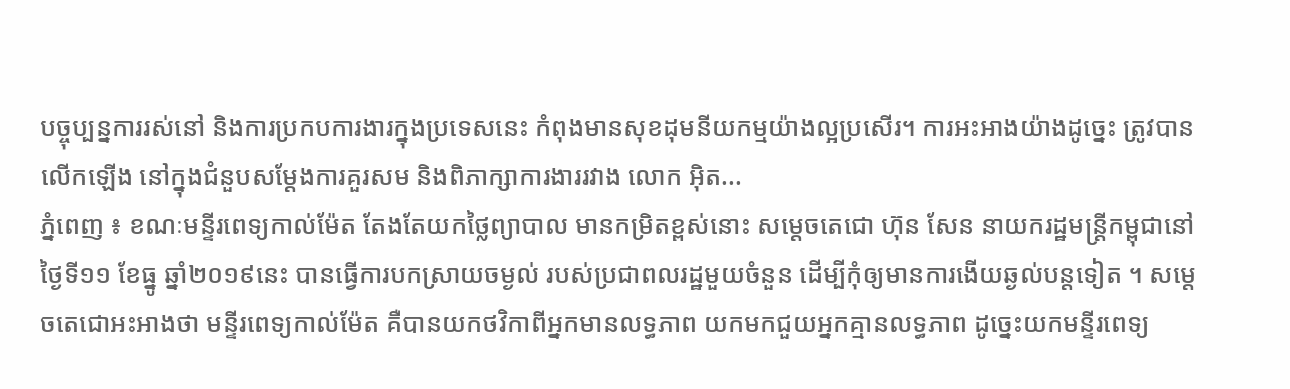បច្ចុប្បន្នការរស់នៅ និងការប្រកបការងារក្នុងប្រទេសនេះ កំពុងមានសុខដុមនីយកម្មយ៉ាងល្អប្រសើរ។ ការអះអាងយ៉ាងដូច្នេះ ត្រូវបានលើកឡើង នៅក្នុងជំនួបសម្ដែងការគួរសម និងពិភាក្សាការងាររវាង លោក អ៊ិត...
ភ្នំពេញ ៖ ខណៈមន្ទីរពេទ្យកាល់ម៉ែត តែងតែយកថ្លៃព្យាបាល មានកម្រិតខ្ពស់នោះ សម្ដេចតេជោ ហ៊ុន សែន នាយករដ្ឋមន្ដ្រីកម្ពុជានៅថ្ងៃទី១១ ខែធ្នូ ឆ្នាំ២០១៩នេះ បានធ្វើការបកស្រាយចម្ងល់ របស់ប្រជាពលរដ្ឋមួយចំនួន ដើម្បីកុំឲ្យមានការងើយឆ្ងល់បន្តទៀត ។ សម្តេចតេជោអះអាងថា មន្ទីរពេទ្យកាល់ម៉ែត គឺបានយកថវិកាពីអ្នកមានលទ្ធភាព យកមកជួយអ្នកគ្មានលទ្ធភាព ដូច្នេះយកមន្ទីរពេទ្យ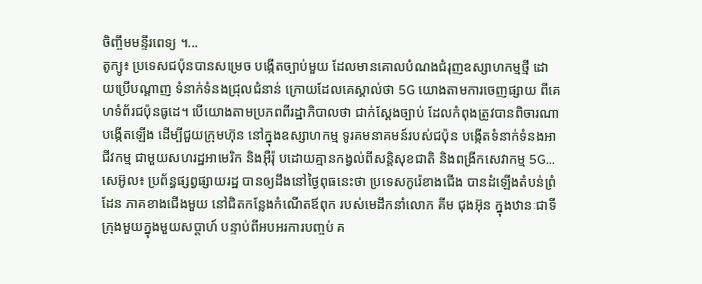ចិញ្ចឹមមន្ទីរពេទ្យ ។...
តូក្យូ៖ ប្រទេសជប៉ុនបានសម្រេច បង្កើតច្បាប់មួយ ដែលមានគោលបំណងជំរុញឧស្សាហកម្មថ្មី ដោយប្រើបណ្តាញ ទំនាក់ទំនងជ្រុលជំនាន់ ក្រោយដែលគេស្គាល់ថា 5G យោងតាមការចេញផ្សាយ ពីគេហទំព័រជប៉ុនធូដេ។ បើយោងតាមប្រភពពីរដ្ឋាភិបាលថា ជាក់ស្តែងច្បាប់ ដែលកំពុងត្រូវបានពិចារណាបង្កើតឡើង ដើម្បីជួយក្រុមហ៊ុន នៅក្នុងឧស្សាហកម្ម ទូរគមនាគមន៍របស់ជប៉ុន បង្កើតទំនាក់ទំនងអាជីវកម្ម ជាមួយសហរដ្ឋអាមេរិក និងអ៊ឺរ៉ុ បដោយគ្មានកង្វល់ពីសន្តិសុខជាតិ និងពង្រីកសេវាកម្ម 5G...
សេអ៊ូល៖ ប្រព័ន្ធផ្សព្វផ្សាយរដ្ឋ បានឲ្យដឹងនៅថ្ងៃពុធនេះថា ប្រទេសកូរ៉េខាងជើង បានដំឡើងតំបន់ព្រំដែន ភាគខាងជើងមួយ នៅជិតកន្លែងកំណើតឪពុក របស់មេដឹកនាំលោក គីម ជុងអ៊ុន ក្នុងឋានៈជាទីក្រុងមួយក្នុងមួយសប្តាហ៍ បន្ទាប់ពីអបអរការបញ្ចប់ គ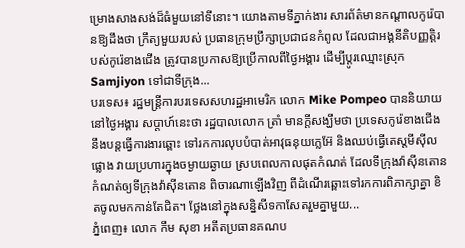ម្រោងសាងសង់ដ៏ធំមួយនៅទីនោះ។ យោងតាមទីភ្នាក់ងារ សារព័ត៌មានកណ្តាលកូរ៉េបានឱ្យដឹងថា ក្រឹត្យមួយរបស់ ប្រធានក្រុមប្រឹក្សាប្រជាជនកំពូល ដែលជាអង្គនីតិបញ្ញត្តិរបស់កូរ៉េខាងជើង ត្រូវបានប្រកាសឱ្យប្រើកាលពីថ្ងៃអង្គារ ដើម្បីប្តូរឈ្មោះស្រុក Samjiyon ទៅជាទីក្រុង...
បរទេស៖ រដ្ឋមន្ត្រីការបរទេសសហរដ្ឋអាមេរិក លោក Mike Pompeo បាននិយាយនៅថ្ងៃអង្គារ សប្ដាហ៍នេះថា រដ្ឋបាលលោក ត្រាំ មានក្តីសង្ឃឹមថា ប្រទេសកូរ៉េខាងជើង នឹងបន្តធ្វើការងារឆ្ពោះ ទៅរកការលុបបំបាត់អាវុធនុយក្លេអ៊ែ និងឈប់ធ្វើតេស្តមីស៊ីលផ្លោង វាយប្រហារក្នុងចម្ងាយឆ្ងាយ ស្របពេលកាលផុតកំណត់ ដែលទីក្រុងវ៉ាស៊ីនតោន កំណត់ឲ្យទីក្រុងវ៉ាស៊ីនតោន ពិចារណាឡើងវិញ ពីដំណើរឆ្ពោះទៅរកការពិភាក្សាគ្នា ខិតចូលមកកាន់តែជិត។ ថ្លែងនៅក្នុងសន្និសីទកាសែតរួមគ្នាមួយ...
ភ្នំពេញ៖ លោក កឹម សុខា អតីតប្រធានគណប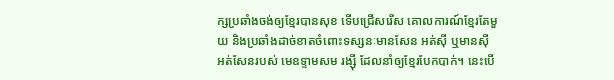ក្សប្រឆាំងចង់ឲ្យខ្មែរបានសុខ ទើបជ្រើសរើស គោលការណ៍ខ្មែរតែមួយ និងប្រឆាំងដាច់ខាតចំពោះទស្សនៈមានសែន អត់ស៊ី ឬមានស៊ី អត់សែនរបស់ មេឧទ្ទាមសម រង្ស៊ី ដែលនាំឲ្យខ្មែរបែកបាក់។ នេះបើ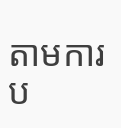តាមការប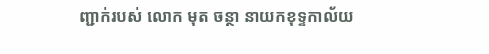ញ្ជាក់របស់ លោក មុត ចន្ថា នាយកខុទ្ទកាល័យ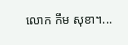លោក កឹម សុខា។...